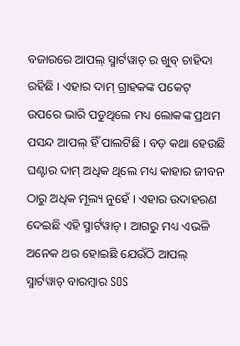ବଜାରରେ ଆପଲ୍ ସ୍ମାର୍ଟୱାଚ୍ ର ଖୁବ୍ ଚାହିଦା ରହିଛି । ଏହାର ଦାମ୍ ଗ୍ରାହକଙ୍କ ପକେଟ୍ ଉପରେ ଭାରି ପଡୁଥିଲେ ମଧ୍ୟ ଲୋକଙ୍କ ପ୍ରଥମ ପସନ୍ଦ ଆପଲ୍ ହିଁ ପାଲଟିଛି । ବଡ଼ କଥା ହେଉଛି ଘଣ୍ଟାର ଦାମ୍ ଅଧିକ ଥିଲେ ମଧ୍ୟ କାହାର ଜୀବନ ଠାରୁ ଅଧିକ ମୂଲ୍ୟ ନୁହେଁ । ଏହାର ଉଦାହରଣ ଦେଇଛି ଏହି ସ୍ମାର୍ଟୱାଚ୍ । ଆଗରୁ ମଧ୍ୟ ଏଭଳି ଅନେକ ଥର ହୋଇଛି ଯେଉଁଠି ଆପଲ୍ ସ୍ମାର୍ଟୱାଚ୍ ବାରମ୍ବାର SOS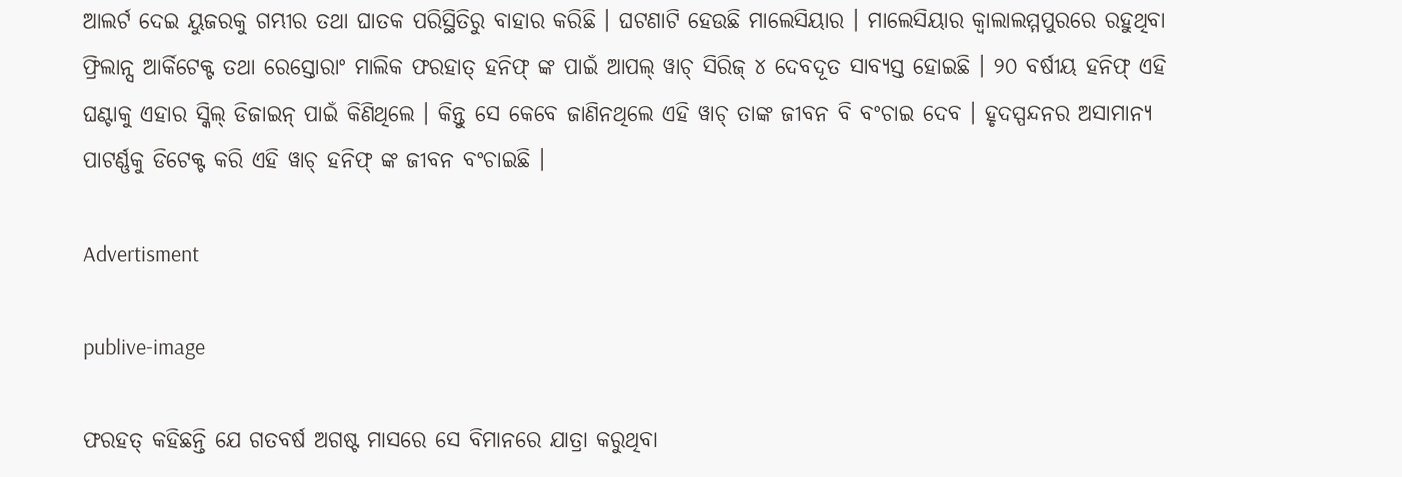ଆଲର୍ଟ ଦେଇ ୟୁଜରକୁ ଗମ୍ଭୀର ତଥା ଘାତକ ପରିସ୍ଥିତିରୁ ବାହାର କରିଛି । ଘଟଣାଟି ହେଉଛି ମାଲେସିୟାର । ମାଲେସିୟାର କ୍ୱାଲାଲମ୍ମପୁରରେ ରହୁଥିବା ଫ୍ରିଲାନ୍ସ ଆର୍କିଟେକ୍ଟ ତଥା ରେସ୍ତୋରାଂ ମାଲିକ ଫରହାତ୍ ହନିଫ୍ ଙ୍କ ପାଇଁ ଆପଲ୍ ୱାଚ୍ ସିରିଜ୍ ୪ ଦେବଦୂତ ସାବ୍ୟସ୍ତ ହୋଇଛି । ୨୦ ବର୍ଷୀୟ ହନିଫ୍ ଏହି ଘଣ୍ଟାକୁ ଏହାର ସ୍କିଲ୍ ଡିଜାଇନ୍ ପାଇଁ କିଣିଥିଲେ । କିନ୍ତୁ ସେ କେବେ ଜାଣିନଥିଲେ ଏହି ୱାଚ୍ ତାଙ୍କ ଜୀବନ ବି ବଂଚାଇ ଦେବ । ହୃଦସ୍ପନ୍ଦନର ଅସାମାନ୍ୟ ପାଟର୍ଣ୍ଣକୁ ଡିଟେକ୍ଟ କରି ଏହି ୱାଚ୍ ହନିଫ୍ ଙ୍କ ଜୀବନ ବଂଚାଇଛି ।

Advertisment

publive-image

ଫରହତ୍ କହିଛନ୍ତି ଯେ ଗତବର୍ଷ ଅଗଷ୍ଟ ମାସରେ ସେ ବିମାନରେ ଯାତ୍ରା କରୁଥିବା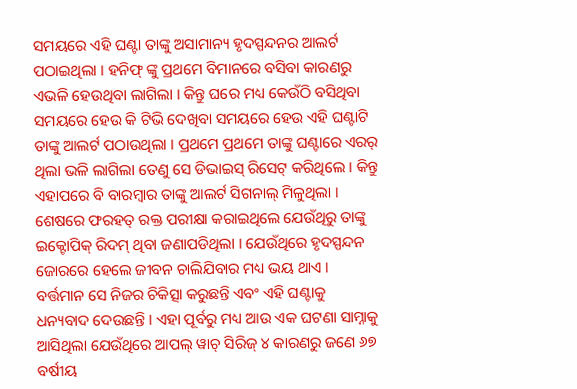ସମୟରେ ଏହି ଘଣ୍ଟା ତାଙ୍କୁ ଅସାମାନ୍ୟ ହୃଦସ୍ପନ୍ଦନର ଆଲର୍ଟ ପଠାଇଥିଲା । ହନିଫ୍ ଙ୍କୁ ପ୍ରଥମେ ବିମାନରେ ବସିବା କାରଣରୁ ଏଭଳି ହେଉଥିବା ଲାଗିଲା । କିନ୍ତୁ ଘରେ ମଧ୍ୟ କେଉଁଠି ବସିଥିବା ସମୟରେ ହେଉ କି ଟିଭି ଦେଖିବା ସମୟରେ ହେଉ ଏହି ଘଣ୍ଟାଟି ତାଙ୍କୁ ଆଲର୍ଟ ପଠାଉଥିଲା । ପ୍ରଥମେ ପ୍ରଥମେ ତାଙ୍କୁ ଘଣ୍ଟାରେ ଏରର୍ ଥିଲା ଭଳି ଲାଗିଲା ତେଣୁ ସେ ଡିଭାଇସ୍ ରିସେଟ୍ କରିଥିଲେ । କିନ୍ତୁ ଏହାପରେ ବି ବାରମ୍ବାର ତାଙ୍କୁ ଆଲର୍ଟ ସିଗନାଲ୍ ମିଳୁଥିଲା । ଶେଷରେ ଫରହତ୍ ରକ୍ତ ପରୀକ୍ଷା କରାଇଥିଲେ ଯେଉଁଥିରୁ ତାଙ୍କୁ ଇକ୍ଟୋପିକ୍ ରିଦମ୍ ଥିବା ଜଣାପଡିଥିଲା । ଯେଉଁଥିରେ ହୃଦସ୍ପନ୍ଦନ ଜୋରରେ ହେଲେ ଜୀବନ ଚାଲିଯିବାର ମଧ୍ୟ ଭୟ ଥାଏ । ବର୍ତ୍ତମାନ ସେ ନିଜର ଚିକିତ୍ସା କରୁଛନ୍ତି ଏବଂ ଏହି ଘଣ୍ଟାକୁ ଧନ୍ୟବାଦ ଦେଉଛନ୍ତି । ଏହା ପୂର୍ବରୁ ମଧ୍ୟ ଆଉ ଏକ ଘଟଣା ସାମ୍ନାକୁ ଆସିଥିଲା ଯେଉଁଥିରେ ଆପଲ୍ ୱାଚ୍ ସିରିଜ୍ ୪ କାରଣରୁ ଜଣେ ୬୭ ବର୍ଷୀୟ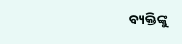ବ୍ୟକ୍ତିଙ୍କୁ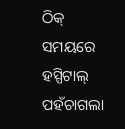ଠିକ୍ ସମୟରେ ହସ୍ପିଟାଲ୍ ପହଁଚାଗଲା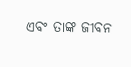ଏବଂ ତାଙ୍କ ଜୀବନ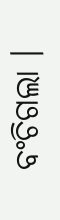ବଂଚିଗଲା ।